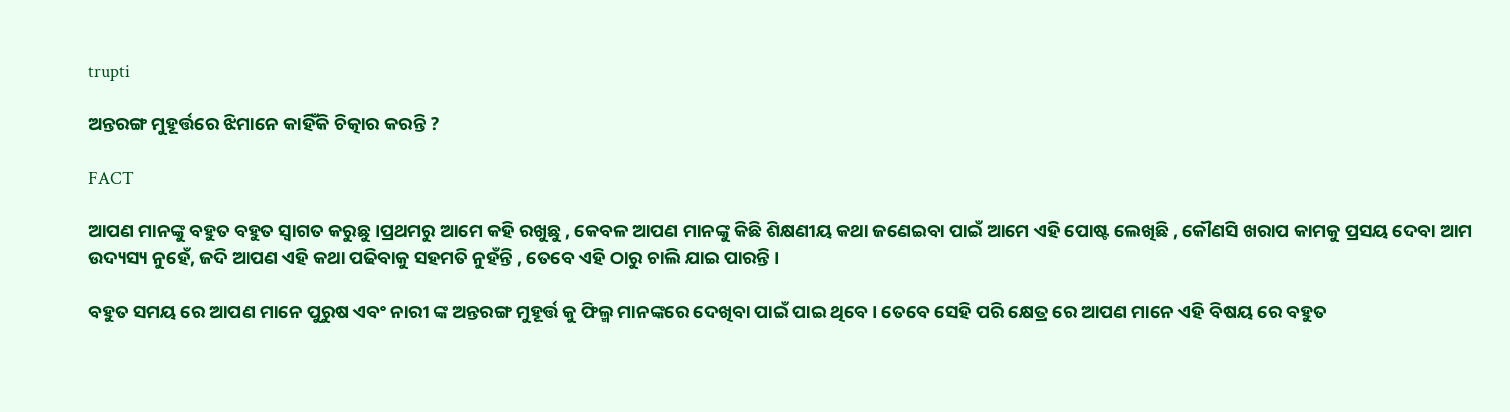trupti

ଅନ୍ତରଙ୍ଗ ମୁହୂର୍ତ୍ତରେ ଝିମାନେ କାହିଁକି ଚିତ୍କାର କରନ୍ତି ?

FACT

ଆପଣ ମାନଙ୍କୁ ବହୁତ ବହୁତ ସ୍ୱାଗତ କରୁଛୁ ।ପ୍ରଥମରୁ ଆମେ କହି ରଖୁଛୁ , କେବଳ ଆପଣ ମାନଙ୍କୁ କିଛି ଶିକ୍ଷଣୀୟ କଥା ଜଣେଇବା ପାଇଁ ଆମେ ଏହି ପୋଷ୍ଟ ଲେଖିଛି , କୌଣସି ଖରାପ କାମକୁ ପ୍ରସୟ ଦେବା ଆମ ଉଦ୍ୟସ୍ୟ ନୁହେଁ, ଜଦି ଆପଣ ଏହି କଥା ପଢିବାକୁ ସହମତି ନୁହଁନ୍ତି , ତେବେ ଏହି ଠାରୁ ଚାଲି ଯାଇ ପାରନ୍ତି ।

ବହୁତ ସମୟ ରେ ଆପଣ ମାନେ ପୁରୁଷ ଏବଂ ନାରୀ ଙ୍କ ଅନ୍ତରଙ୍ଗ ମୁହୂର୍ତ୍ତ କୁ ଫିଲ୍ମ ମାନଙ୍କରେ ଦେଖିବା ପାଇଁ ପାଇ ଥିବେ । ତେବେ ସେହି ପରି କ୍ଷେତ୍ର ରେ ଆପଣ ମାନେ ଏହି ବିଷୟ ରେ ବହୁତ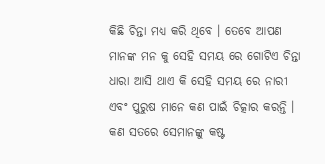କିଛି ଚିନ୍ତା ମଧ୍ୟ କରି ଥିବେ । ତେବେ ଆପଣ ମାନଙ୍କ ମନ କୁ ସେହି ସମୟ ରେ ଗୋଟିଏ ଚିନ୍ତା ଧାରା ଆସି ଥାଏ କି ସେହି ସମୟ ରେ ନାରୀ ଏବଂ ପୁରୁଷ ମାନେ କଣ ପାଇଁ ଚିତ୍କାର କରନ୍ତି । କଣ ସତରେ ସେମାନଙ୍କୁ କଷ୍ଟ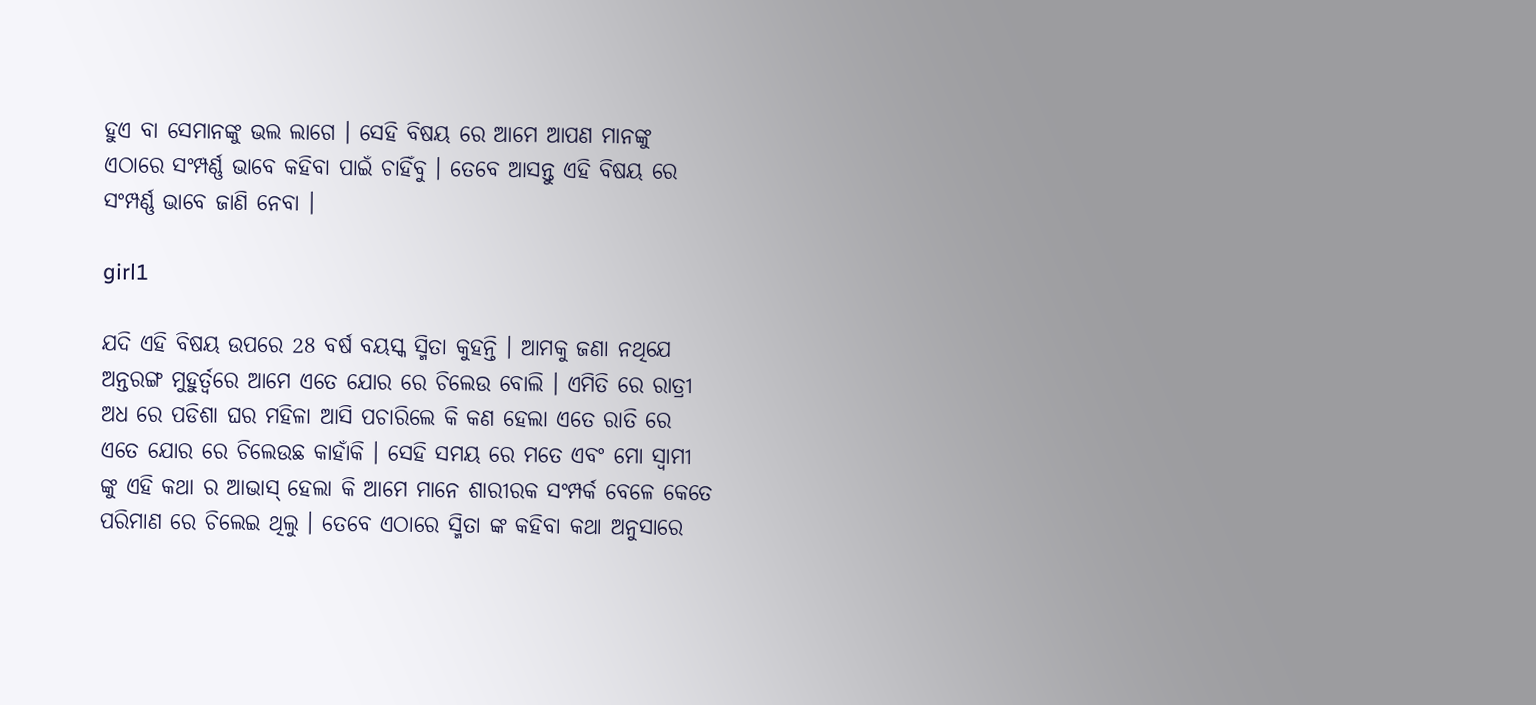ହୁଏ ବା ସେମାନଙ୍କୁ ଭଲ ଲାଗେ । ସେହି ବିଷୟ ରେ ଆମେ ଆପଣ ମାନଙ୍କୁ ଏଠାରେ ସଂମ୍ପର୍ଣ୍ଣ ଭାବେ କହିବା ପାଇଁ ଚାହିଁବୁ । ତେବେ ଆସନ୍ତୁ ଏହି ବିଷୟ ରେ ସଂମ୍ପର୍ଣ୍ଣ ଭାବେ ଜାଣି ନେବା ।

girl1

ଯଦି ଏହି ବିଷୟ ଉପରେ 28 ବର୍ଷ ବୟସ୍କ ସ୍ମିତା କୁହନ୍ତି । ଆମକୁ ଜଣା ନଥିଯେ ଅନ୍ତରଙ୍ଗ ମୁହୁର୍ତ୍ୱରେ ଆମେ ଏତେ ଯୋର ରେ ଚିଲେଉ ବୋଲି । ଏମିତି ରେ ରାତ୍ରୀ ଅଧ ରେ ପଡିଶା ଘର ମହିଳା ଆସି ପଚାରିଲେ କି କଣ ହେଲା ଏତେ ରାତି ରେ ଏତେ ଯୋର ରେ ଚିଲେଉଛ କାହାଁକି । ସେହି ସମୟ ରେ ମତେ ଏବଂ ମୋ ସ୍ୱାମୀ ଙ୍କୁ ଏହି କଥା ର ଆଭାସ୍ ହେଲା କି ଆମେ ମାନେ ଶାରୀରକ ସଂମ୍ପର୍କ ବେଳେ କେତେ ପରିମାଣ ରେ ଚିଲେଇ ଥିଲୁ । ତେବେ ଏଠାରେ ସ୍ମିତା ଙ୍କ କହିବା କଥା ଅନୁସାରେ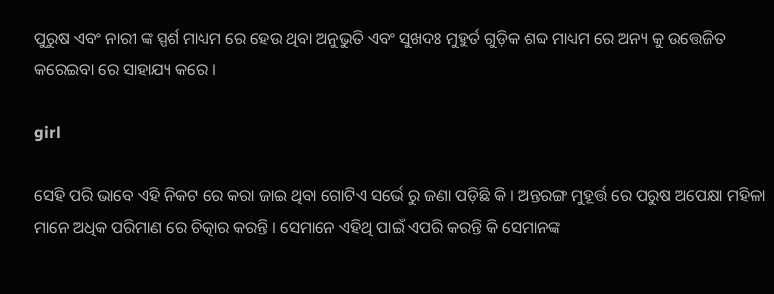ପୁରୁଷ ଏବଂ ନାରୀ ଙ୍କ ସ୍ପର୍ଶ ମାଧ୍ୟମ ରେ ହେଉ ଥିବା ଅନୁଭୁତି ଏବଂ ସୁଖଦଃ ମୁହୁର୍ତ ଗୁଡ଼ିକ ଶବ୍ଦ ମାଧ୍ୟମ ରେ ଅନ୍ୟ କୁ ଉତ୍ତେଜିତ କରେଇବା ରେ ସାହାଯ୍ୟ କରେ ।

girl

ସେହି ପରି ଭାବେ ଏହି ନିକଟ ରେ କରା ଜାଇ ଥିବା ଗୋଟିଏ ସର୍ଭେ ରୁ ଜଣା ପଡ଼ିଛି କି । ଅନ୍ତରଙ୍ଗ ମୁହୂର୍ତ୍ତ ରେ ପରୁଷ ଅପେକ୍ଷା ମହିଳା ମାନେ ଅଧିକ ପରିମାଣ ରେ ଚିତ୍କାର କରନ୍ତି । ସେମାନେ ଏହିଥି ପାଇଁ ଏପରି କରନ୍ତି କି ସେମାନଙ୍କ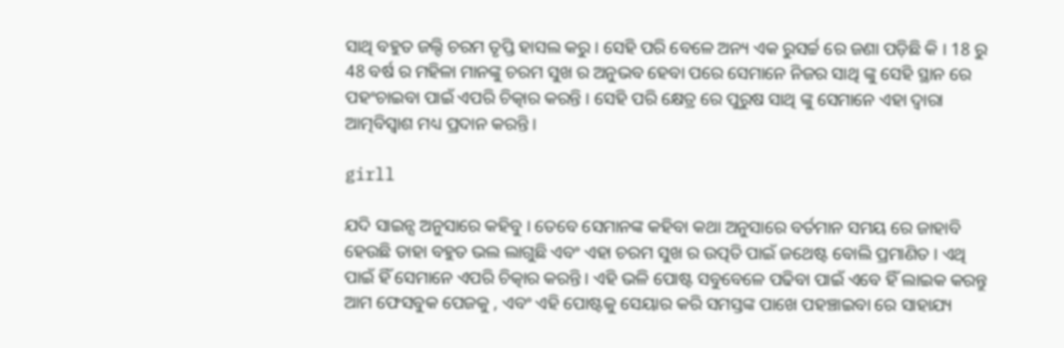ସାଥି ବହୁତ ଜଲ୍ଦି ଚରମ ତୃପ୍ତି ହାସଲ କରୁ । ସେହି ପରି ବେଳେ ଅନ୍ୟ ଏକ ରୁସର୍ଚ୍ଚ ରେ ଜଣା ପଡ଼ିଛି କି । 18 ରୁ 48 ବର୍ଷ ର ମହିଳା ମାନଙ୍କୁ ଚରମ ସୁଖ ର ଅନୁଭବ ହେବା ପରେ ସେମାନେ ନିଜର ସାଥି ଙ୍କୁ ସେହି ସ୍ଥାନ ରେ ପହଂଚାଇବା ପାଇଁ ଏପରି ଚିତ୍କାର କରନ୍ତି । ସେହି ପରି କ୍ଷେତ୍ର ରେ ପୁରୁଷ ସାଥି ଙ୍କୁ ସେମାନେ ଏହା ଦ୍ୱାରା ଆତ୍ମବିସ୍ୱାଶ ମଧ୍ୟ ପ୍ରଦାନ କରନ୍ତି ।

girll

ଯଦି ସାଇନ୍ସ ଅନୁସାରେ କହିବୁ । ତେବେ ସେମାନଙ୍କ କହିବା କଥା ଅନୁସାରେ ବର୍ତମାନ ସମୟ ରେ ଜାହାବି ହେଉଛି ତାହା ବହୁତ ଭଲ ଲାଗୁଛି ଏବଂ ଏହା ଚରମ ସୁଖ ର ଉତ୍ପତି ପାଇଁ ଜଥେଷ୍ଟ ବୋଲି ପ୍ରମାଣିତ । ଏଥି ପାଇଁ ହିଁ ସେମାନେ ଏପରି ଚିତ୍କାର କରନ୍ତି । ଏହି ଭଳି ପୋଷ୍ଟ ସବୁବେଳେ ପଢିବା ପାଇଁ ଏବେ ହିଁ ଲାଇକ କରନ୍ତୁ ଆମ ଫେସବୁକ ପେଜକୁ , ଏବଂ ଏହି ପୋଷ୍ଟକୁ ସେୟାର କରି ସମସ୍ତଙ୍କ ପାଖେ ପହଞ୍ଚାଇବା ରେ ସାହାଯ୍ୟ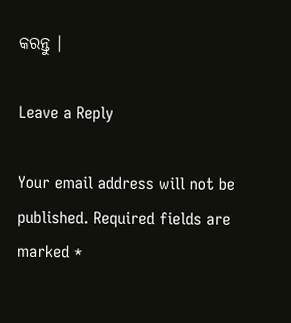କରନ୍ତୁ ।

Leave a Reply

Your email address will not be published. Required fields are marked *